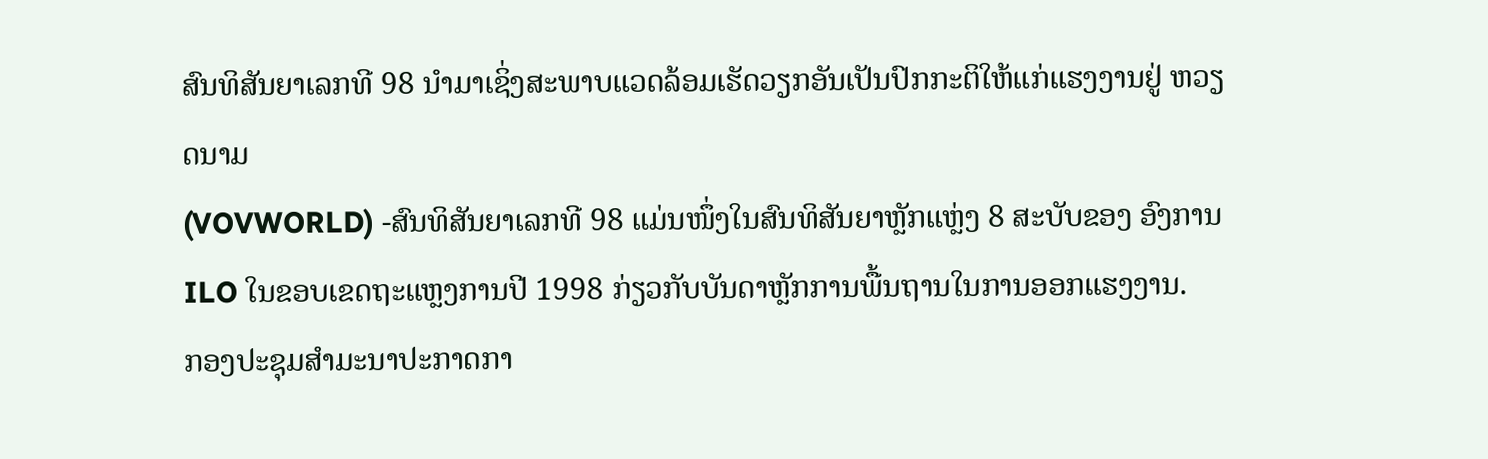ສົນທິສັນຍາເລກທີ 98 ນໍາມາເຊິ່ງສະພາບແວດລ້ອມເຮັດວຽກອັນເປັນປົກກະຕິໃຫ້ແກ່ແຮງງານຢູ່ ຫວຽດນາມ
(VOVWORLD) -ສົນທິສັນຍາເລກທີ 98 ແມ່ນໜຶ່ງໃນສົນທິສັນຍາຫຼັກແຫຼ່ງ 8 ສະບັບຂອງ ອົງການ ILO ໃນຂອບເຂດຖະແຫຼງການປີ 1998 ກ່ຽວກັບບັນດາຫຼັກການພື້ນຖານໃນການອອກແຮງງານ.
ກອງປະຊຸມສໍາມະນາປະກາດກາ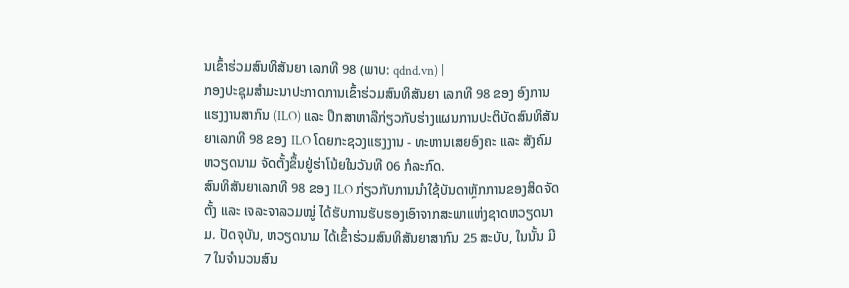ນເຂົ້າຮ່ວມສົນທິສັນຍາ ເລກທີ 98 (ພາບ: qdnd.vn) |
ກອງປະຊຸມສໍາມະນາປະກາດການເຂົ້າຮ່ວມສົນທິສັນຍາ ເລກທີ 98 ຂອງ ອົງການແຮງງານສາກົນ (ILO) ແລະ ປຶກສາຫາລືກ່ຽວກັບຮ່າງແຜນການປະຕິບັດສົນທິສັນຍາເລກທີ 98 ຂອງ ILO ໂດຍກະຊວງແຮງງານ - ທະຫານເສຍອົງຄະ ແລະ ສັງຄົມ ຫວຽດນາມ ຈັດຕັ້ງຂຶ້ນຢູ່ຮ່າໂນ້ຍໃນວັນທີ 06 ກໍລະກົດ.
ສົນທິສັນຍາເລກທີ 98 ຂອງ ILO ກ່ຽວກັບການນໍາໃຊ້ບັນດາຫຼັກການຂອງສິດຈັດຕັ້ງ ແລະ ເຈລະຈາລວມໝູ່ ໄດ້ຮັບການຮັບຮອງເອົາຈາກສະພາແຫ່ງຊາດຫວຽດນາມ. ປັດຈຸບັນ, ຫວຽດນາມ ໄດ້ເຂົ້າຮ່ວມສົນທິສັນຍາສາກົນ 25 ສະບັບ, ໃນນັ້ນ ມີ 7 ໃນຈໍານວນສົນ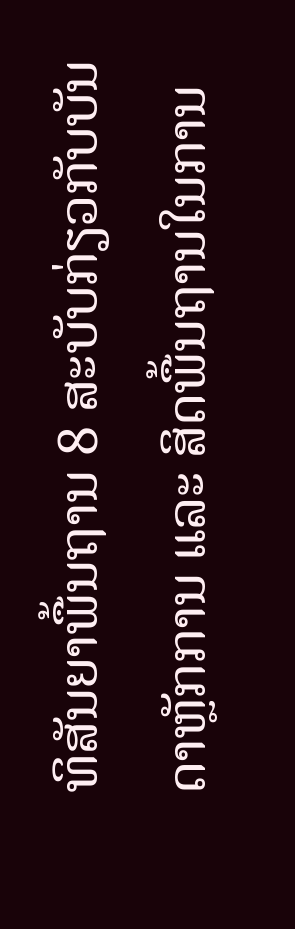ທິສັນຍາພື້ນຖານ 8 ສະບັບກ່ຽວກັບບັນດາຫຼັກການ ແລະ ສິດພື້ນຖານໃນການ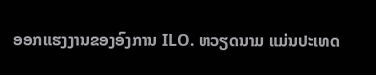ອອກແຮງງານຂອງອົງການ ILO. ຫວຽດນາມ ແມ່ນປະເທດ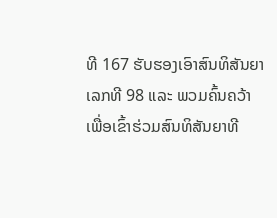ທີ 167 ຮັບຮອງເອົາສົນທິສັນຍາເລກທີ 98 ແລະ ພວມຄົ້ນຄວ້າ ເພື່ອເຂົ້າຮ່ວມສົນທິສັນຍາທີ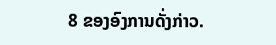8 ຂອງອົງການດັ່ງກ່າວ.